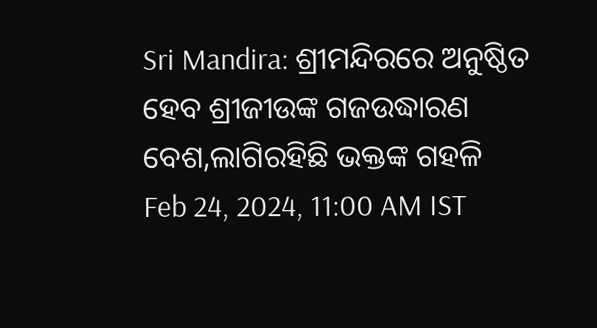Sri Mandira: ଶ୍ରୀମନ୍ଦିରରେ ଅନୁଷ୍ଠିତ ହେବ ଶ୍ରୀଜୀଉଙ୍କ ଗଜଉଦ୍ଧାରଣ ବେଶ,ଲାଗିରହିଛି ଭକ୍ତଙ୍କ ଗହଳି
Feb 24, 2024, 11:00 AM IST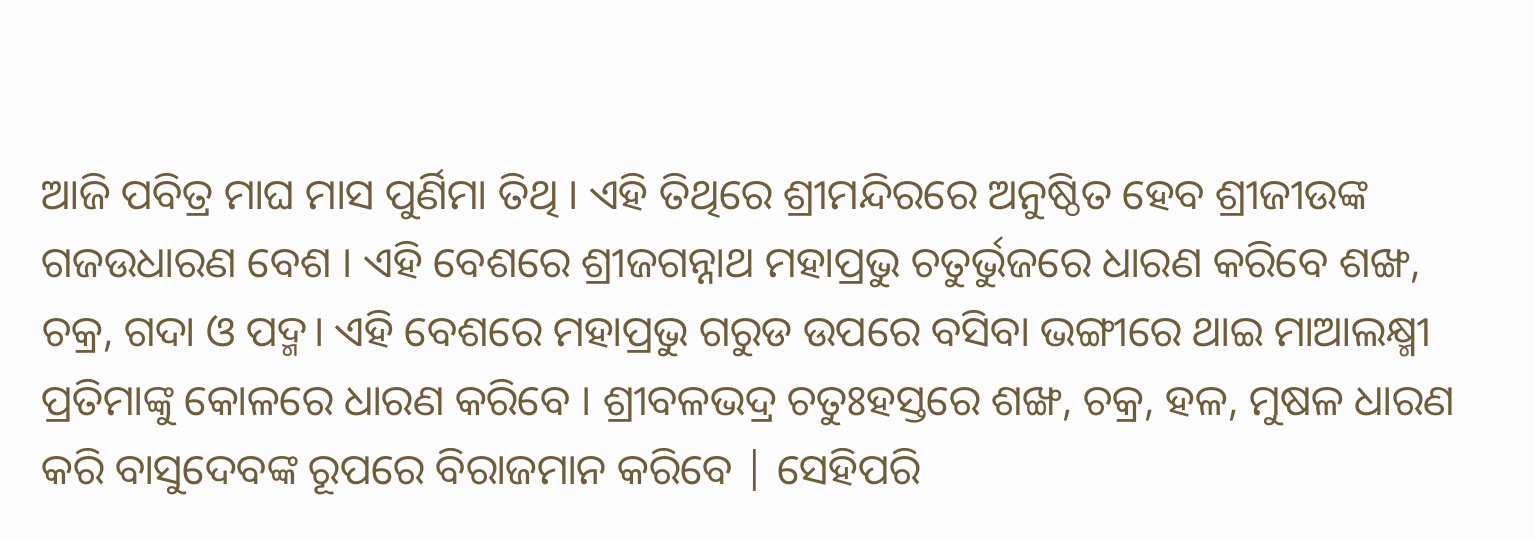ଆଜି ପବିତ୍ର ମାଘ ମାସ ପୁର୍ଣିମା ତିଥି । ଏହି ତିଥିରେ ଶ୍ରୀମନ୍ଦିରରେ ଅନୁଷ୍ଠିତ ହେବ ଶ୍ରୀଜୀଉଙ୍କ ଗଜଉଧାରଣ ବେଶ । ଏହି ବେଶରେ ଶ୍ରୀଜଗନ୍ନାଥ ମହାପ୍ରଭୁ ଚତୁର୍ଭୁଜରେ ଧାରଣ କରିବେ ଶଙ୍ଖ, ଚକ୍ର, ଗଦା ଓ ପଦ୍ମ। ଏହି ବେଶରେ ମହାପ୍ରଭୁ ଗରୁଡ ଉପରେ ବସିବା ଭଙ୍ଗୀରେ ଥାଇ ମାଆଲକ୍ଷ୍ମୀ ପ୍ରତିମାଙ୍କୁ କୋଳରେ ଧାରଣ କରିବେ । ଶ୍ରୀବଳଭଦ୍ର ଚତୁଃହସ୍ତରେ ଶଙ୍ଖ, ଚକ୍ର, ହଳ, ମୁଷଳ ଧାରଣ କରି ବାସୁଦେବଙ୍କ ରୂପରେ ବିରାଜମାନ କରିବେ | ସେହିପରି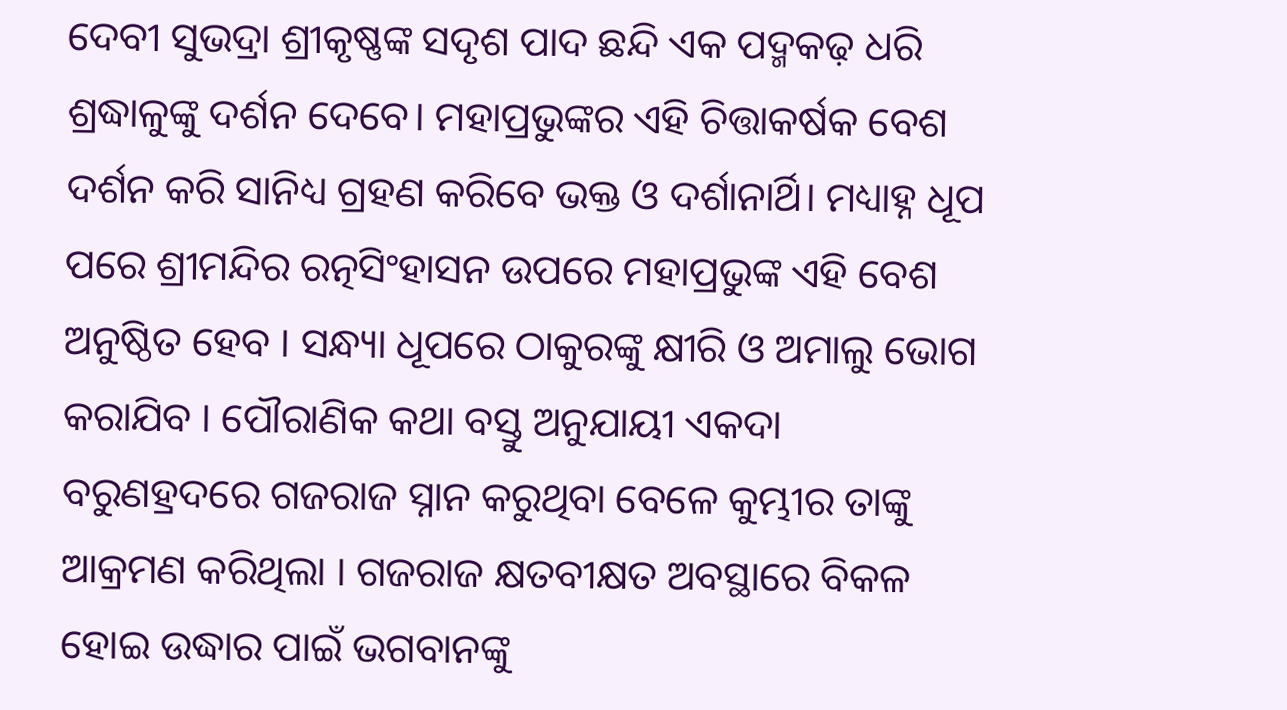ଦେବୀ ସୁଭଦ୍ରା ଶ୍ରୀକୃଷ୍ଣଙ୍କ ସଦୃଶ ପାଦ ଛନ୍ଦି ଏକ ପଦ୍ମକଢ଼ ଧରି ଶ୍ରଦ୍ଧାଳୁଙ୍କୁ ଦର୍ଶନ ଦେବେ। ମହାପ୍ରଭୁଙ୍କର ଏହି ଚିତ୍ତାକର୍ଷକ ବେଶ ଦର୍ଶନ କରି ସାନିଧ୍ୟ ଗ୍ରହଣ କରିବେ ଭକ୍ତ ଓ ଦର୍ଶାନାର୍ଥି। ମଧ୍ୟାହ୍ନ ଧୂପ ପରେ ଶ୍ରୀମନ୍ଦିର ରତ୍ନସିଂହାସନ ଉପରେ ମହାପ୍ରଭୁଙ୍କ ଏହି ବେଶ ଅନୁଷ୍ଠିତ ହେବ । ସନ୍ଧ୍ୟା ଧୂପରେ ଠାକୁରଙ୍କୁ କ୍ଷୀରି ଓ ଅମାଲୁ ଭୋଗ କରାଯିବ । ପୌରାଣିକ କଥା ବସ୍ତୁ ଅନୁଯାୟୀ ଏକଦା ବରୁଣହ୍ରଦରେ ଗଜରାଜ ସ୍ନାନ କରୁଥିବା ବେଳେ କୁମ୍ଭୀର ତାଙ୍କୁ ଆକ୍ରମଣ କରିଥିଲା । ଗଜରାଜ କ୍ଷତବୀକ୍ଷତ ଅବସ୍ଥାରେ ବିକଳ ହୋଇ ଉଦ୍ଧାର ପାଇଁ ଭଗବାନଙ୍କୁ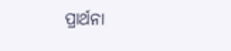ପ୍ରାର୍ଥନା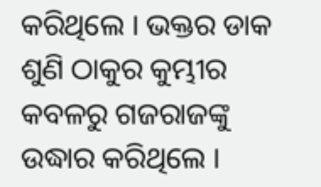କରିଥିଲେ । ଭକ୍ତର ଡାକ ଶୁଣି ଠାକୁର କୁମ୍ଭୀର କବଳରୁ ଗଜରାଜଙ୍କୁ ଉଦ୍ଧାର କରିଥିଲେ ।